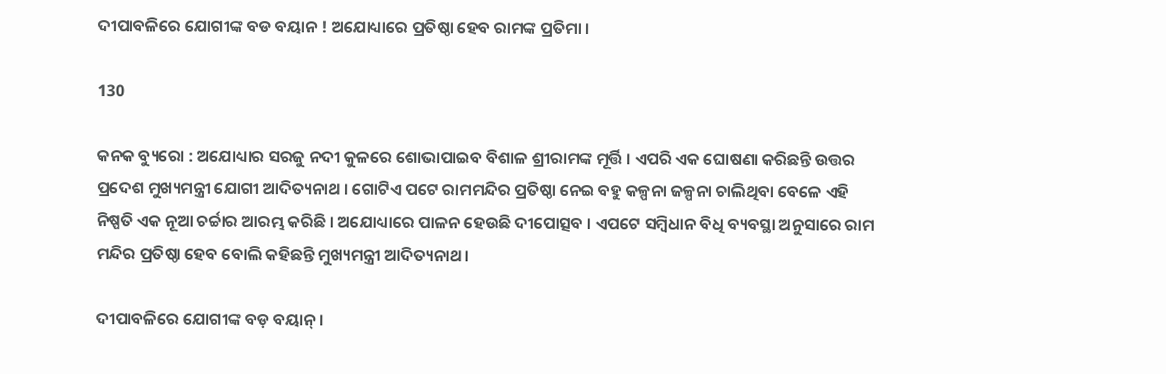ଦୀପାବଳିରେ ଯୋଗୀଙ୍କ ବଡ ବୟାନ ! ଅଯୋଧ୍ୟାରେ ପ୍ରତିଷ୍ଠା ହେବ ରାମଙ୍କ ପ୍ରତିମା ।

130

କନକ ବ୍ୟୁରୋ : ଅଯୋଧ୍ୟାର ସରଜୁ ନଦୀ କୁଳରେ ଶୋଭାପାଇବ ବିଶାଳ ଶ୍ରୀରାମଙ୍କ ମୂର୍ତ୍ତି । ଏପରି ଏକ ଘୋଷଣା କରିଛନ୍ତି ଉତ୍ତର ପ୍ରଦେଶ ମୁଖ୍ୟମନ୍ତ୍ରୀ ଯୋଗୀ ଆଦିତ୍ୟନାଥ । ଗୋଟିଏ ପଟେ ରାମମନ୍ଦିର ପ୍ରତିଷ୍ଠା ନେଇ ବହୁ କଳ୍ପନା ଜଳ୍ପନା ଚାଲିଥିବା ବେଳେ ଏହି ନିଷ୍ପତି ଏକ ନୂଆ ଚର୍ଚ୍ଚାର ଆରମ୍ଭ କରିଛି । ଅଯୋଧ୍ୟାରେ ପାଳନ ହେଉଛି ଦୀପୋତ୍ସବ । ଏପଟେ ସମ୍ବିଧାନ ବିଧି ବ୍ୟବସ୍ଥା ଅନୁସାରେ ରାମ ମନ୍ଦିର ପ୍ରତିଷ୍ଠା ହେବ ବୋଲି କହିଛନ୍ତି ମୁଖ୍ୟମନ୍ତ୍ରୀ ଆଦିତ୍ୟନାଥ ।

ଦୀପାବଳିରେ ଯୋଗୀଙ୍କ ବଡ଼ ବୟାନ୍ ।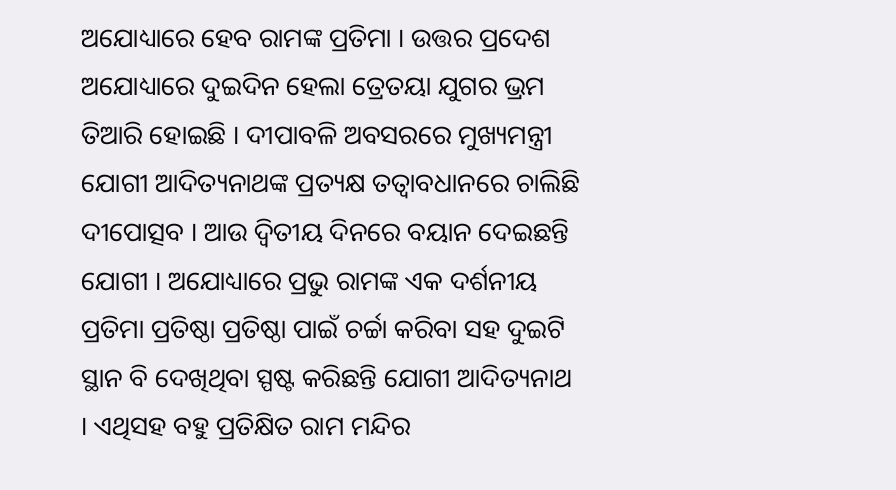ଅଯୋଧ୍ୟାରେ ହେବ ରାମଙ୍କ ପ୍ରତିମା । ଉତ୍ତର ପ୍ରଦେଶ ଅଯୋଧ୍ୟାରେ ଦୁଇଦିନ ହେଲା ତ୍ରେତୟା ଯୁଗର ଭ୍ରମ ତିଆରି ହୋଇଛି । ଦୀପାବଳି ଅବସରରେ ମୁଖ୍ୟମନ୍ତ୍ରୀ ଯୋଗୀ ଆଦିତ୍ୟନାଥଙ୍କ ପ୍ରତ୍ୟକ୍ଷ ତତ୍ୱାବଧାନରେ ଚାଲିଛି ଦୀପୋତ୍ସବ । ଆଉ ଦ୍ୱିତୀୟ ଦିନରେ ବୟାନ ଦେଇଛନ୍ତି ଯୋଗୀ । ଅଯୋଧ୍ୟାରେ ପ୍ରଭୁ ରାମଙ୍କ ଏକ ଦର୍ଶନୀୟ ପ୍ରତିମା ପ୍ରତିଷ୍ଠା ପ୍ରତିଷ୍ଠା ପାଇଁ ଚର୍ଚ୍ଚା କରିବା ସହ ଦୁଇଟି ସ୍ଥାନ ବି ଦେଖିଥିବା ସ୍ପଷ୍ଟ କରିଛନ୍ତି ଯୋଗୀ ଆଦିତ୍ୟନାଥ । ଏଥିସହ ବହୁ ପ୍ରତିକ୍ଷିତ ରାମ ମନ୍ଦିର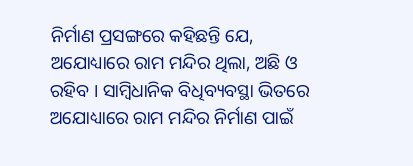ନିର୍ମାଣ ପ୍ରସଙ୍ଗରେ କହିଛନ୍ତି ଯେ, ଅଯୋଧ୍ୟାରେ ରାମ ମନ୍ଦିର ଥିଲା, ଅଛି ଓ ରହିବ । ସାମ୍ବିଧାନିକ ବିଧିବ୍ୟବସ୍ଥା ଭିତରେ ଅଯୋଧ୍ୟାରେ ରାମ ମନ୍ଦିର ନିର୍ମାଣ ପାଇଁ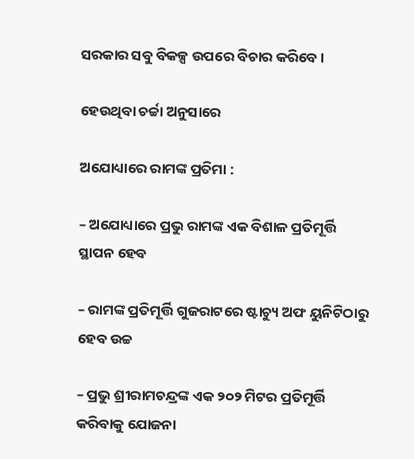ସରକାର ସବୁ ବିକଳ୍ପ ଉପରେ ବିଚାର କରିବେ ।

ହେଉଥିବା ଚର୍ଚ୍ଚା ଅନୁସାରେ

ଅଯୋଧ୍ୟାରେ ରାମଙ୍କ ପ୍ରତିମା :

– ଅଯୋଧ୍ୟାରେ ପ୍ରଭୁ ରାମଙ୍କ ଏକ ବିଶାଳ ପ୍ରତିମୂର୍ତ୍ତି ସ୍ଥାପନ ହେବ

– ରାମଙ୍କ ପ୍ରତିମୂର୍ତ୍ତି ଗୁଜରାଟରେ ଷ୍ଟାଚ୍ୟୁ ଅଫ ୟୁନିଟିଠାରୁ ହେବ ଉଚ୍ଚ

– ପ୍ରଭୁ ଶ୍ରୀରାମଚନ୍ଦ୍ରଙ୍କ ଏକ ୨୦୨ ମିଟର ପ୍ରତିମୂର୍ତ୍ତି କରିବାକୁ ଯୋଜନା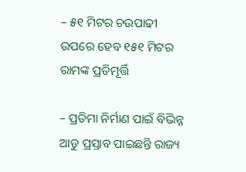– ୫୧ ମିଟର ଚଉପାଢୀ ଉପରେ ହେବ ୧୫୧ ମିଟର ରାମଙ୍କ ପ୍ରତିମୂର୍ତ୍ତି

– ପ୍ରତିମା ନିର୍ମାଣ ପାଇଁ ବିଭିନ୍ନ ଆଡୁ ପ୍ରସ୍ତାବ ପାଇଛନ୍ତି ରାଜ୍ୟ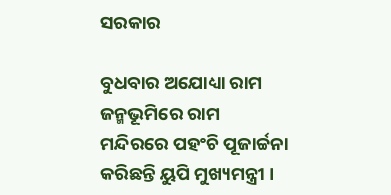ସରକାର

ବୁଧବାର ଅଯୋଧ୍ୟା ରାମ ଜନ୍ମଭୂମିରେ ରାମ ମନ୍ଦିରରେ ପହଂଚି ପୂଜାର୍ଚ୍ଚନା କରିଛନ୍ତି ୟୁପି ମୁଖ୍ୟମନ୍ତ୍ରୀ ।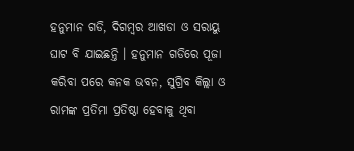ହନୁମାନ ଗଡି, ଦିଗମ୍ବର ଆଖଡା ଓ ସରାୟୁ ଘାଟ ବି ଯାଇଛନ୍ତି । ହନୁମାନ ଗଡିରେ ପୂଜା କରିବା ପରେ କନକ ଭବନ, ସୁଗ୍ରିବ କିଲ୍ଲା ଓ ରାମଙ୍କ ପ୍ରତିମା ପ୍ରତିଷ୍ଠା ହେବାକୁ ଥିବା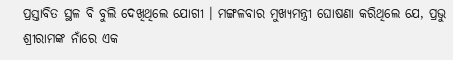ପ୍ରସ୍ତାବିତ ସ୍ଥଳ ବି ବୁଲି ଦେଖିଥିଲେ ଯୋଗୀ । ମଙ୍ଗଳବାର ମୁଖ୍ୟମନ୍ତ୍ରୀ ଘୋଷଣା କରିଥିଲେ ଯେ, ପ୍ରଭୁ ଶ୍ରୀରାମଙ୍କ ନାଁରେ ଏକ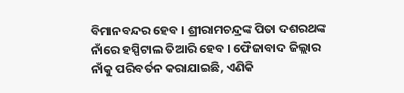ବିମାନବନ୍ଦର ହେବ । ଶ୍ରୀରାମଚନ୍ଦ୍ରଙ୍କ ପିତା ଦଶରଥଙ୍କ ନାଁରେ ହସ୍ପିଟାଲ ତିଆରି ହେବ । ଫୈଜାବାଦ ଜିଲ୍ଲାର ନାଁକୁ ପରିବର୍ତନ କରାଯାଇଛି, ଏଣିକି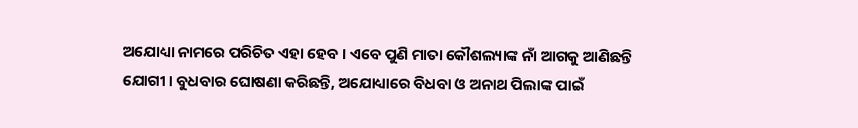ଅଯୋଧ୍ୟା ନାମରେ ପରିଚିତ ଏହା ହେବ । ଏବେ ପୁଣି ମାତା କୌଶଲ୍ୟାଙ୍କ ନାଁ ଆଗକୁ ଆଣିଛନ୍ତି ଯୋଗୀ । ବୁଧବାର ଘୋଷଣା କରିଛନ୍ତି, ଅଯୋଧ୍ୟାରେ ବିଧବା ଓ ଅନାଥ ପିଲାଙ୍କ ପାଇଁ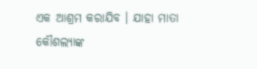ଏକ ଆଶ୍ରମ କରାଯିବ । ଯାହା ମାତା କୌଶଲ୍ୟାଙ୍କ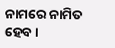ନାମରେ ନାମିତ ହେବ ।